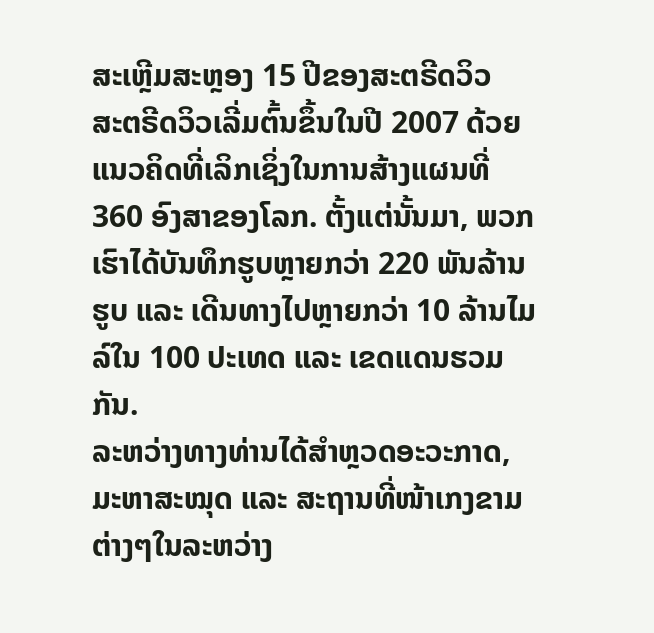ສະເຫຼີມສະຫຼອງ 15 ປີຂອງສະຕຣີດວິວ
ສະຕຣີດວິວເລີ່ມຕົ້ນຂຶ້ນໃນປີ 2007 ດ້ວຍແນວຄິດທີ່ເລິກເຊິ່ງໃນການສ້າງແຜນທີ່ 360 ອົງສາຂອງໂລກ. ຕັ້ງແຕ່ນັ້ນມາ, ພວກເຮົາໄດ້ບັນທຶກຮູບຫຼາຍກວ່າ 220 ພັນລ້ານຮູບ ແລະ ເດີນທາງໄປຫຼາຍກວ່າ 10 ລ້ານໄມລ໌ໃນ 100 ປະເທດ ແລະ ເຂດແດນຮວມກັນ.
ລະຫວ່າງທາງທ່ານໄດ້ສຳຫຼວດອະວະກາດ, ມະຫາສະໝຸດ ແລະ ສະຖານທີ່ໜ້າເກງຂາມຕ່າງໆໃນລະຫວ່າງ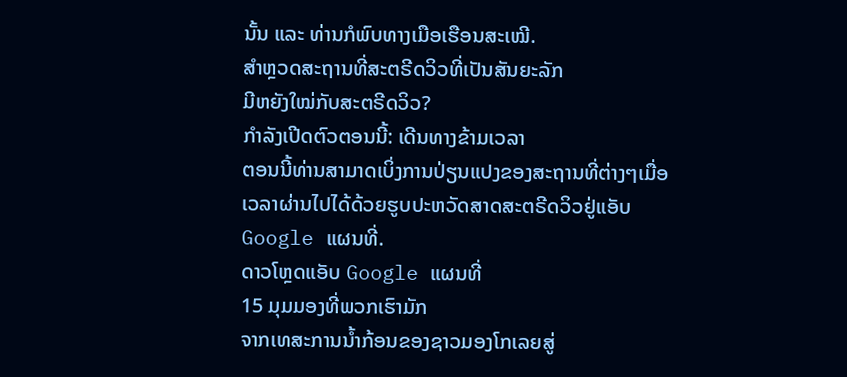ນັ້ນ ແລະ ທ່ານກໍພົບທາງເມືອເຮືອນສະເໝີ.
ສຳຫຼວດສະຖານທີ່ສະຕຣີດວິວທີ່ເປັນສັນຍະລັກ
ມີຫຍັງໃໝ່ກັບສະຕຣີດວິວ?
ກຳລັງເປີດຕົວຕອນນີ້: ເດີນທາງຂ້າມເວລາ
ຕອນນີ້ທ່ານສາມາດເບິ່ງການປ່ຽນແປງຂອງສະຖານທີ່ຕ່າງໆເມື່ອເວລາຜ່ານໄປໄດ້ດ້ວຍຮູບປະຫວັດສາດສະຕຣີດວິວຢູ່ແອັບ Google ແຜນທີ່.
ດາວໂຫຼດແອັບ Google ແຜນທີ່
15 ມຸມມອງທີ່ພວກເຮົາມັກ
ຈາກເທສະການນ້ຳກ້ອນຂອງຊາວມອງໂກເລຍສູ່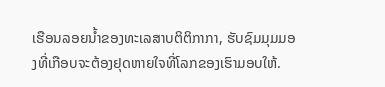ເຮືອນລອຍນ້ຳຂອງທະເລສາບຕິຕິກາກາ, ຮັບຊົມມຸມມອງທີ່ເກືອບຈະຕ້ອງຢຸດຫາຍໃຈທີ່ໂລກຂອງເຮົາມອບໃຫ້.